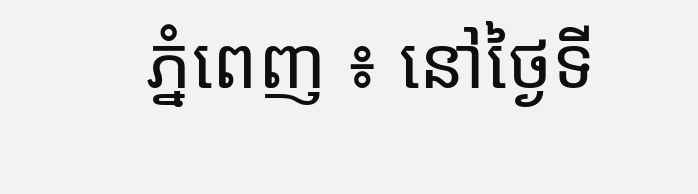ភ្នំពេញ ៖ នៅថ្ងៃទី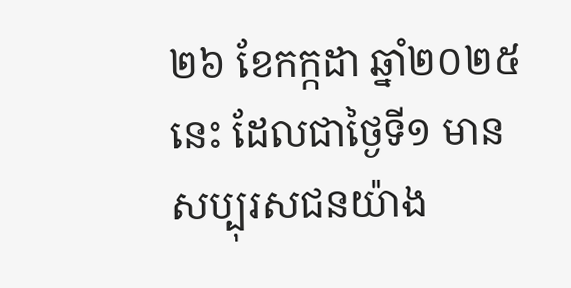២៦ ខែកក្កដា ឆ្នាំ២០២៥នេះ ដែលជាថ្ងៃទី១ មានសប្បុរសជនយ៉ាង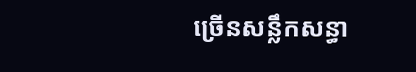ច្រើនសន្លឹកសន្ធា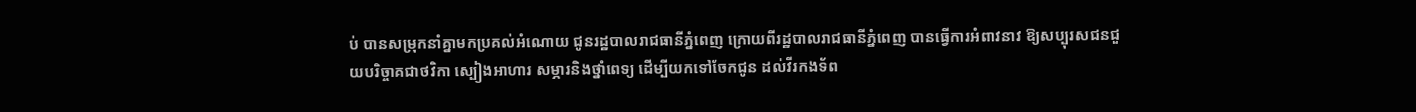ប់ បានសម្រុកនាំគ្នាមកប្រគល់អំណោយ ជូនរដ្ឋបាលរាជធានីភ្នំពេញ ក្រោយពីរដ្ឋបាលរាជធានីភ្នំពេញ បានធ្វើការអំពាវនាវ ឱ្យសប្បុរសជនជួយបរិច្ចាគជាថវិកា ស្បៀងអាហារ សម្ភារនិងថ្នាំពេទ្យ ដើម្បីយកទៅចែកជូន ដល់វីរកងទ័ព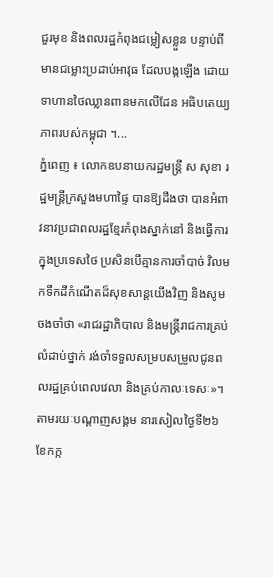ជួរមុខ និងពលរដ្ឋកំពុងជម្លៀសខ្លួន បន្ទាប់ពីមានជម្លោះប្រដាប់អាវុធ ដែលបង្កឡើង ដោយទាហានថៃឈ្លានពានមកលើដែន អធិបតេយ្យភាពរបស់កម្ពុជា ។...
ភ្នំពេញ ៖ លោកឧបនាយករដ្ឋមន្ដ្រី ស សុខា រដ្ឋមន្ដ្រីក្រសួងមហាផ្ទៃ បានឱ្យដឹងថា បានអំពាវនាវប្រជាពលរដ្ឋខ្មែរកំពុងស្នាក់នៅ និងធ្វើការក្នុងប្រទេសថៃ ប្រសិនបើគ្មានការចាំបាច់ វិលមកទឹកដីកំណើតដ៏សុខសាន្តយើងវិញ និងសូមចងចាំថា «រាជរដ្ឋាភិបាល និងមន្ត្រីរាជការគ្រប់លំដាប់ថ្នាក់ រង់ចាំទទួលសម្របសម្រួលជូនពលរដ្ឋគ្រប់ពេលវេលា និងគ្រប់កាលៈទេសៈ»។ តាមរយៈបណ្ដាញសង្គម នារសៀលថ្ងៃទី២៦ ខែកក្ក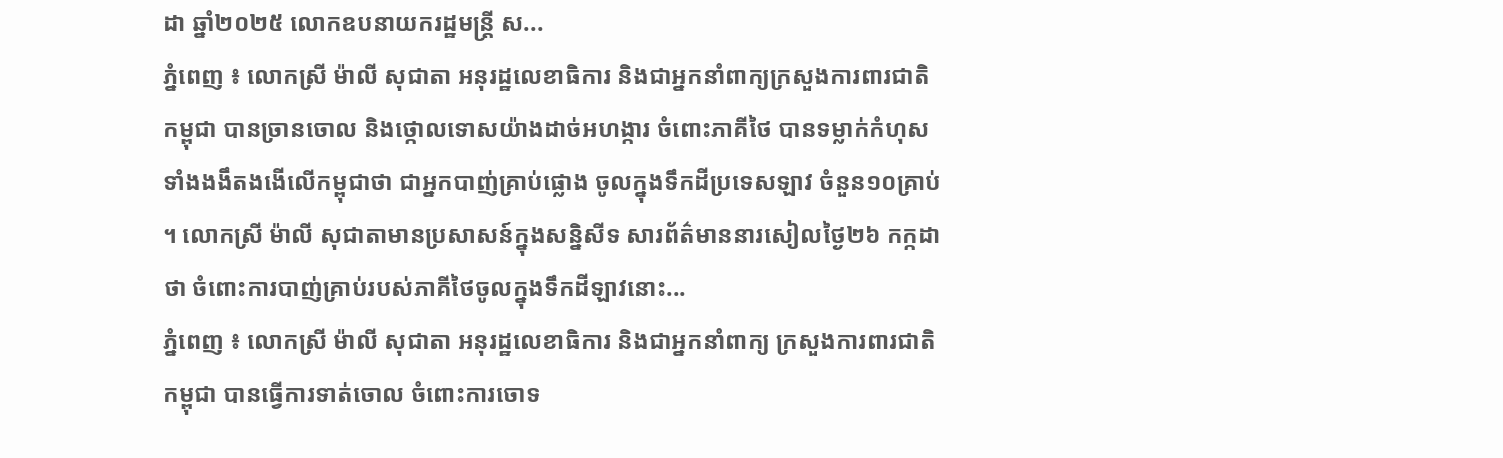ដា ឆ្នាំ២០២៥ លោកឧបនាយករដ្ឋមន្ដ្រី ស...
ភ្នំពេញ ៖ លោកស្រី ម៉ាលី សុជាតា អនុរដ្ឋលេខាធិការ និងជាអ្នកនាំពាក្យក្រសួងការពារជាតិកម្ពុជា បានច្រានចោល និងថ្កោលទោសយ៉ាងដាច់អហង្ការ ចំពោះភាគីថៃ បានទម្លាក់កំហុសទាំងងងឹតងងើលើកម្ពុជាថា ជាអ្នកបាញ់គ្រាប់ផ្លោង ចូលក្នុងទឹកដីប្រទេសឡាវ ចំនួន១០គ្រាប់ ។ លោកស្រី ម៉ាលី សុជាតាមានប្រសាសន៍ក្នុងសន្និសីទ សារព័ត៌មាននារសៀលថ្ងៃ២៦ កក្កដា ថា ចំពោះការបាញ់គ្រាប់របស់ភាគីថៃចូលក្នុងទឹកដីឡាវនោះ...
ភ្នំពេញ ៖ លោកស្រី ម៉ាលី សុជាតា អនុរដ្ឋលេខាធិការ និងជាអ្នកនាំពាក្យ ក្រសួងការពារជាតិកម្ពុជា បានធ្វើការទាត់ចោល ចំពោះការចោទ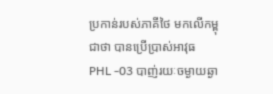ប្រកាន់របស់ភាគីថៃ មកលើកម្ពុជាថា បានប្រើប្រាស់អាវុធ PHL -03 បាញ់រយៈចម្ងាយឆ្ងា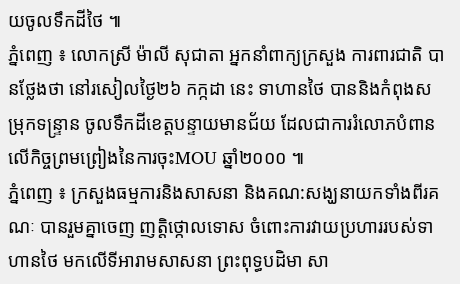យចូលទឹកដីថៃ ៕
ភ្នំពេញ ៖ លោកស្រី ម៉ាលី សុជាតា អ្នកនាំពាក្យក្រសួង ការពារជាតិ បានថ្លែងថា នៅរសៀលថ្ងៃ២៦ កក្កដា នេះ ទាហានថៃ បាននិងកំពុងសម្រុកទន្ទ្រាន ចូលទឹកដីខេត្តបន្ទាយមានជ័យ ដែលជាការរំលោភបំពាន លើកិច្ចព្រមព្រៀងនៃការចុះMOU ឆ្នាំ២០០០ ៕
ភ្នំពេញ ៖ ក្រសួងធម្មការនិងសាសនា និងគណ:សង្ឃនាយកទាំងពីរគណៈ បានរួមគ្នាចេញ ញត្តិថ្កោលទោស ចំពោះការវាយប្រហាររបស់ទាហានថៃ មកលើទីអារាមសាសនា ព្រះពុទ្ធបដិមា សា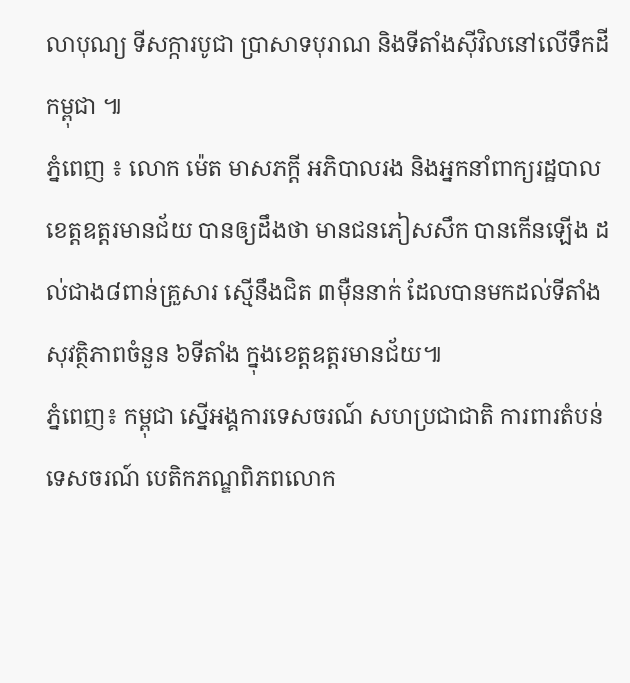លាបុណ្យ ទីសក្ការបូជា ប្រាសាទបុរាណ និងទីតាំងស៊ីវិលនៅលើទឹកដីកម្ពុជា ៕
ភ្នំពេញ ៖ លោក ម៉េត មាសភក្តី អភិបាលរង និងអ្នកនាំពាក្យរដ្ឋបាល ខេត្តឧត្តរមានជ័យ បានឲ្យដឹងថា មានជនភៀសសឹក បានកើនឡើង ដល់ជាង៨ពាន់គ្រួសារ ស្មើនឹងជិត ៣ម៉ឺននាក់ ដែលបានមកដល់ទីតាំងសុវត្ថិភាពចំនួន ៦ទីតាំង ក្នុងខេត្តឧត្តរមានជ័យ៕
ភ្នំពេញ៖ កម្ពុជា ស្នើអង្គការទេសចរណ៍ សហប្រជាជាតិ ការពារតំបន់ទេសចរណ៍ បេតិកភណ្ឌពិភពលោក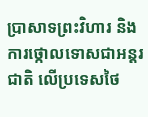ប្រាសាទព្រះវិហារ និងការថ្កោលទោសជាអន្តរជាតិ លើប្រទេសថៃ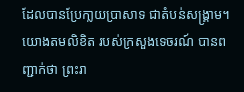ដែលបានប្រែកា្លយប្រាសាទ ជាតំបន់សង្គ្រាម។ យោងតមលិខិត របស់ក្រសួងទេចរណ៍ បានពញ្ជាក់ថា ព្រះរា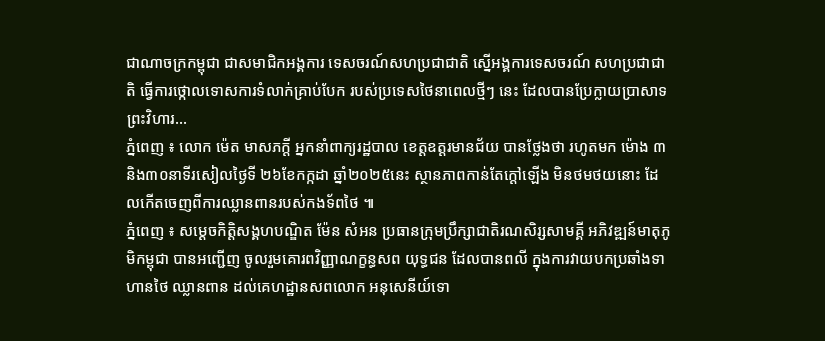ជាណាចក្រកម្ពុជា ជាសមាជិកអង្គការ ទេសចរណ៍សហប្រជាជាតិ ស្នើអង្គការទេសចរណ៍ សហប្រជាជាតិ ធ្វើការថ្កោលទោសការទំលាក់គ្រាប់បែក របស់ប្រទេសថៃនាពេលថ្មីៗ នេះ ដែលបានប្រែក្លាយប្រាសាទព្រះវិហារ...
ភ្នំពេញ ៖ លោក ម៉េត មាសភក្តី អ្នកនាំពាក្យរដ្ឋបាល ខេត្តឧត្តរមានជ័យ បានថ្លែងថា រហូតមក ម៉ោង ៣និង៣០នាទីរសៀលថ្ងៃទី ២៦ខែកក្កដា ឆ្នាំ២០២៥នេះ ស្ថានភាពកាន់តែក្តៅឡើង មិនថមថយនោះ ដែលកើតចេញពីការឈ្លានពានរបស់កងទ័ពថៃ ៕
ភ្នំពេញ ៖ សម្ដេចកិត្តិសង្គហបណ្ឌិត ម៉ែន សំអន ប្រធានក្រុមប្រឹក្សាជាតិរណសិរ្សសាមគ្គី អភិវឌ្ឍន៍មាតុភូមិកម្ពុជា បានអញ្ជើញ ចូលរួមគោរពវិញ្ញាណក្ខន្ធសព យុទ្ធជន ដែលបានពលី ក្នុងការវាយបកប្រឆាំងទាហានថៃ ឈ្លានពាន ដល់គេហដ្ឋានសពលោក អនុសេនីយ៍ទោ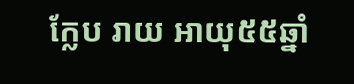ក្លែប រាយ អាយុ៥៥ឆ្នាំ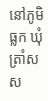នៅភូមិធ្លក ឃុំត្រាំសស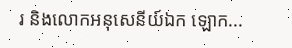រ និងលោកអនុសេនីយ៍ឯក ឡោក...